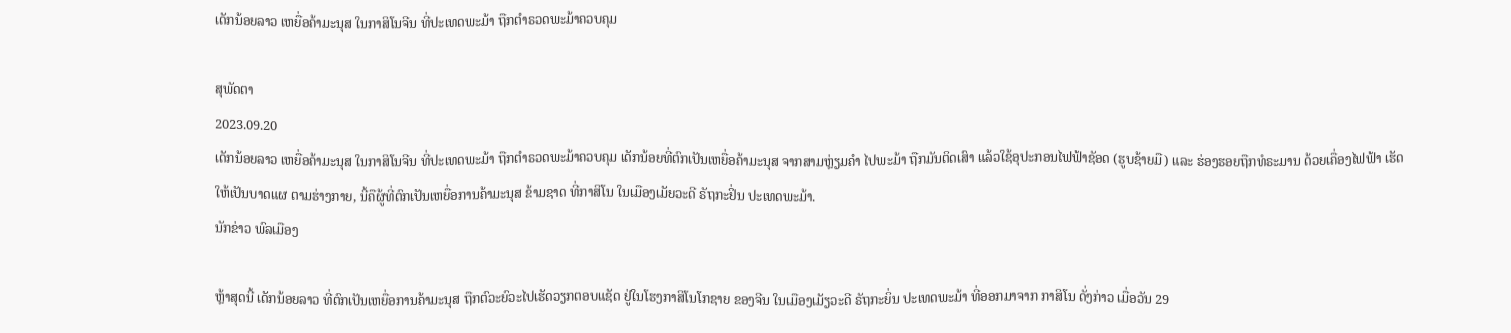ເດັກນ້ອຍລາວ ເຫຍື່ອຄ້າມະນຸສ ໃນກາສິໂນຈີນ ທີ່ປະເທດພະມ້າ ຖືກຕຳຣວດພະມ້າຄວບຄຸມ

ສຸພັດຕາ
2023.09.20
ເດັກນ້ອຍລາວ ເຫຍື່ອຄ້າມະນຸສ ໃນກາສິໂນຈີນ ທີ່ປະເທດພະມ້າ ຖືກຕຳຣວດພະມ້າຄວບຄຸມ ເດັກນ້ອຍທີ່ຕົກເປັນເຫຍື່ອຄ້າມະນຸສ ຈາກສາມຫຼ່ຽມຄຳ ໄປພະມ້າ ຖືກມັນຕິດເສົາ ແລ້ວໃຊ້ອຸປະກອນໄຟຟ້າຊັອດ (ຮູບຊ້າຍມື) ແລະ ຮ່ອງຮອຍຖືກທໍຣະມານ ດ້ວຍເຄື່ອງໄຟຟ້າ ເຮັດໃຫ້ເປັນບາດແຜ ຕາມຮ່າງກາຍ, ນີ້ຄືຜູ້ທີ່ຕົກເປັນເຫຍື່ອການຄ້າມະນຸສ ຂ້າມຊາດ ທີ່ກາສິໂນ ໃນເມືອງເມັຍວະດີ ຣັຖກະຢິ່ນ ປະເທດພະມ້າ.
ນັກຂ່າວ ພົລເມືອງ

ຫຼ້າສຸດນີ້ ເດັກນ້ອຍລາວ ທີ່ຕົກເປັນເຫຍື່ອການຄ້າມະນຸສ ຖືກຕົວະຍົວະໄປເຮັດວຽກຕອບແຊັດ ຢູ່ໃນໂຮງກາສິໂນໂກຊາຍ ຂອງຈີນ ໃນເມືອງເມັຽວະດີ ຣັຖກະຍິ່ນ ປະເທດພະມ້າ ທີ່ອອກມາຈາກ ກາສິໂນ ດັ່ງກ່າວ ເມື່ອວັນ 29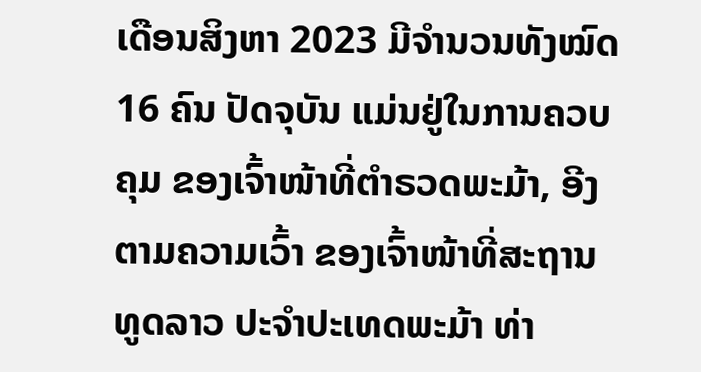ເດືອນສິງຫາ 2023 ມີຈໍານວນທັງໝົດ 16 ຄົນ ປັດຈຸບັນ ແມ່ນຢູ່ໃນການຄວບຄຸມ ຂອງເຈົ້າໜ້າທີ່ຕໍາຣວດພະມ້າ, ອີງຕາມຄວາມເວົ້າ ຂອງເຈົ້າໜ້າທີ່ສະຖານທູດລາວ ປະຈໍາປະເທດພະມ້າ ທ່າ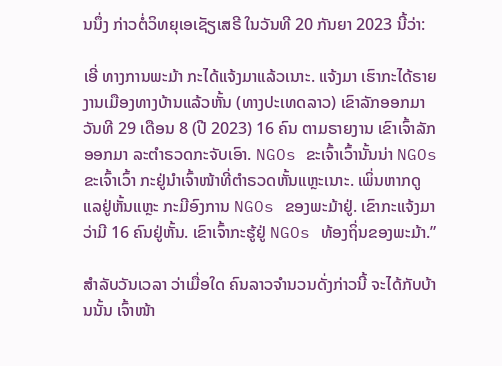ນນຶ່ງ ກ່າວຕໍ່ວິທຍຸເອເຊັຽເສຣີ ໃນວັນທີ 20 ກັນຍາ 2023 ນີ້ວ່າ:

ເອີ່ ທາງການພະມ້າ ກະໄດ້ແຈ້ງມາແລ້ວເນາະ. ແຈ້ງມາ ເຮົາກະໄດ້ຣາຍງານເມືອງທາງບ້ານແລ້ວຫັ້ນ (ທາງປະເທດລາວ) ເຂົາລັກອອກມາ ວັນທີ 29 ເດືອນ 8 (ປີ 2023) 16 ຄົນ ຕາມຣາຍງານ ເຂົາເຈົ້າລັກອອກມາ ລະຕໍາຣວດກະຈັບເອົາ. NGOs ຂະເຈົ້າເວົ້ານັ້ນນ່າ NGOs ຂະເຈົ້າເວົ້າ ກະຢູ່ນໍາເຈົ້າໜ້າທີ່ຕໍາຣວດຫັ້ນແຫຼະເນາະ. ເພິ່ນຫາກດູແລຢູ່ຫັ້ນແຫຼະ ກະມີອົງການ NGOs ຂອງພະມ້າຢູ່. ເຂົາກະແຈ້ງມາ ວ່າມີ 16 ຄົນຢູ່ຫັ້ນ. ເຂົາເຈົ້າກະຮູ້ຢູ່ NGOs ທ້ອງຖິ່ນຂອງພະມ້າ.”

ສໍາລັບວັນເວລາ ວ່າເມື່ອໃດ ຄົນລາວຈໍານວນດັ່ງກ່າວນີ້ ຈະໄດ້ກັບບ້ານນັ້ນ ເຈົ້າໜ້າ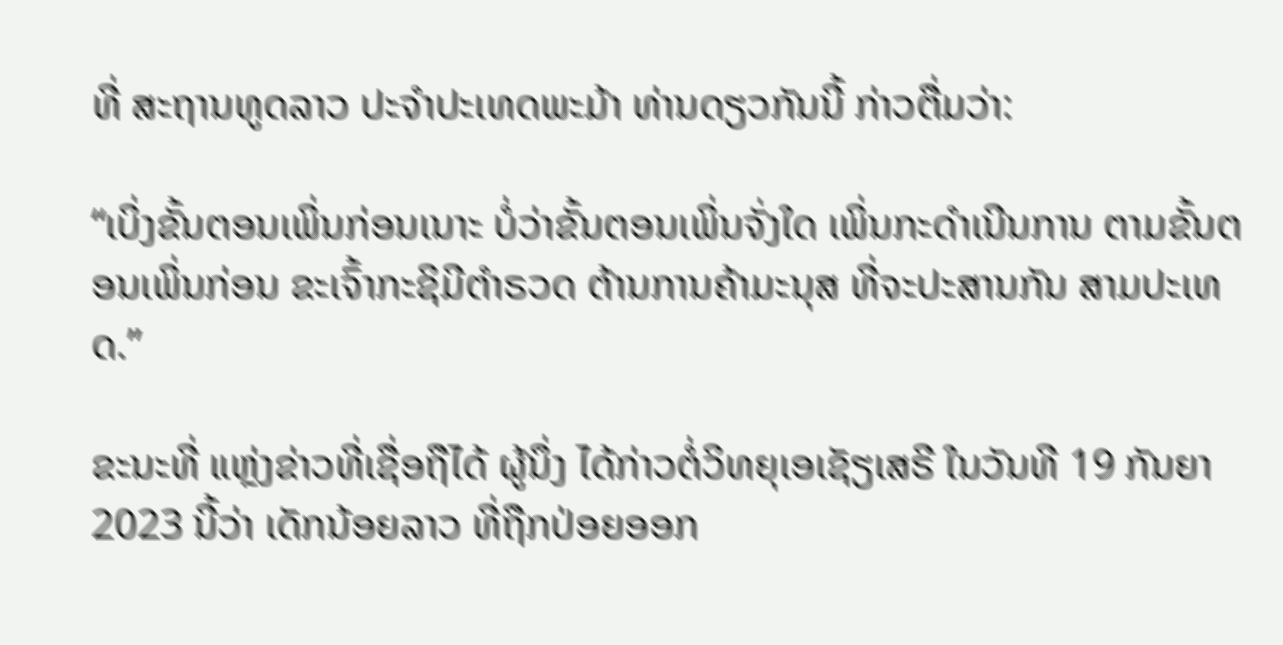ທີ່ ສະຖານທູດລາວ ປະຈໍາປະເທດພະມ້າ ທ່ານດຽວກັນນີ້ ກ່າວຕື່ມວ່າ:

“ເບິ່ງຂັ້ນຕອນເພິ່ນກ່ອນເນາະ ບໍ່ວ່າຂັ້ນຕອນເພິ່ນຈັ່ງໃດ ເພິ່ນກະດໍາເນີນການ ຕາມຂັ້ນຕອນເພິ່ນກ່ອນ ຂະເຈົ້າກະຊິມີຕໍາຣວດ ຕ້ານການຄ້າມະນຸສ ທີ່ຈະປະສານກັນ ສາມປະເທດ.”

ຂະນະທີ່ ແຫຼ່ງຂ່າວທີ່ເຊື່ອຖືໄດ້ ຜູ້ນຶ່ງ ໄດ້ກ່າວຕໍ່ວິທຍຸເອເຊັຽເສຣີ ໃນວັນທີ 19 ກັນຍາ 2023 ນີ້ວ່າ ເດັກນ້ອຍລາວ ທີ່ຖືກປ່ອຍອອກ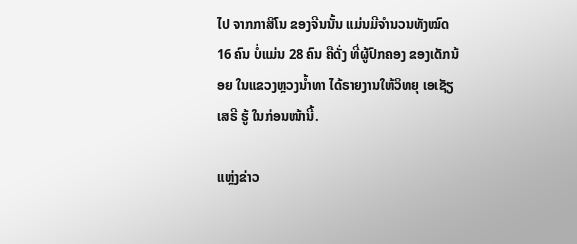ໄປ ຈາກກາສິໂນ ຂອງຈີນນັ້ນ ແມ່ນມີຈໍານວນທັງໝົດ 16 ຄົນ ບໍ່ແມ່ນ 28 ຄົນ ຄືດັ່ງ ທີ່ຜູ້ປົກຄອງ ຂອງເດັກນ້ອຍ ໃນແຂວງຫຼວງນໍ້າທາ ໄດ້ຣາຍງານໃຫ້ວິທຍຸ ເອເຊັຽເສຣີ ຮູ້ ໃນກ່ອນໜ້ານີ້.

ແຫຼ່ງຂ່າວ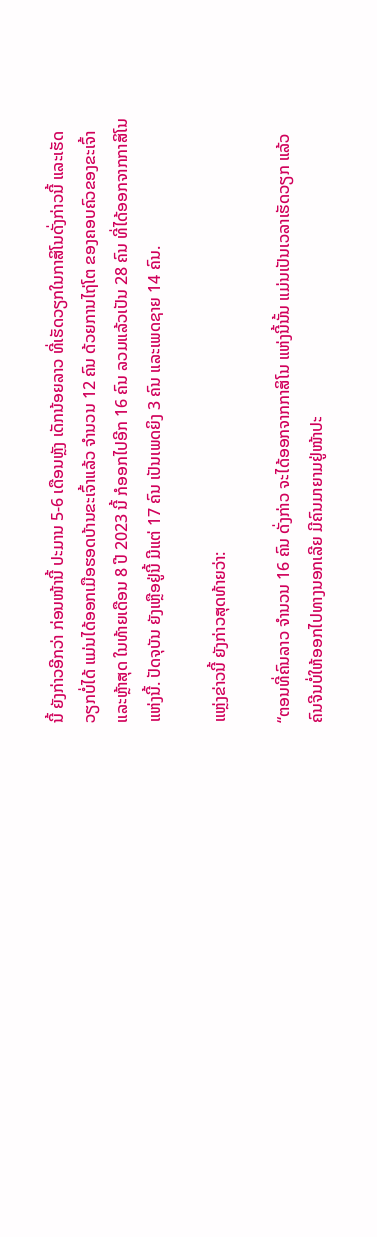ນີ້ ຍັງກ່າວອີກວ່າ ກ່ອນໜ້ານີ້ ປະມານ 5-6 ເດືອນຫຼັງ ເດັກນ້ອຍລາວ ທີ່ເຮັດວຽກໃນກາສິໂນດັ່ງກ່າວນີ້ ແລະເຮັດວຽກບໍ່ໄດ້ ແມ່ນໄດ້ອອກເມືອຮອດບ້ານຂະເຈົ້າແລ້ວ ຈໍານວນ 12 ຄົນ ດ້ວຍການໄຖ່ໂຕ ຂອງຄອບຄົວຂອງຂະເຈົ້າ ແລະຫຼ້າສຸດ ໃນທ້າຍເດືອນ 8 ປີ 2023 ນີ້ ກໍອອກໄປອີກ 16 ຄົນ ລວມແລ້ວເປັນ 28 ຄົນ ທີ່ໄດ້ອອກຈາກກາສິໂນແຫ່ງນີ້. ປັດຈຸບັນ ຍັງເຫຼືອຢູ່ນີ້ ມີແຕ່ 17 ຄົນ ເປັນເພດຍິງ 3 ຄົນ ແລະເພດຊາຍ 14 ຄົນ.

ແຫຼ່ງຂ່າວນີ້ ຍັງກ່າວສຸດທ້າຍວ່າ:

“ຕອນທີ່ຄົນລາວ ຈໍານວນ 16 ຄົນ ດັ່ງກ່າວ ຈະໄດ້ອອກຈາກກາສິໂນ ແຫ່ງນີ້ນັ້ນ ແມ່ນເປັນເວລາເຮັດວຽກ ແລ້ວຄົນຈີນບໍ່ໃຫ້ອອກໄປທາງນອກເລີຍ ມີຄົນມາຍາມຢູ່ໜ້າປະ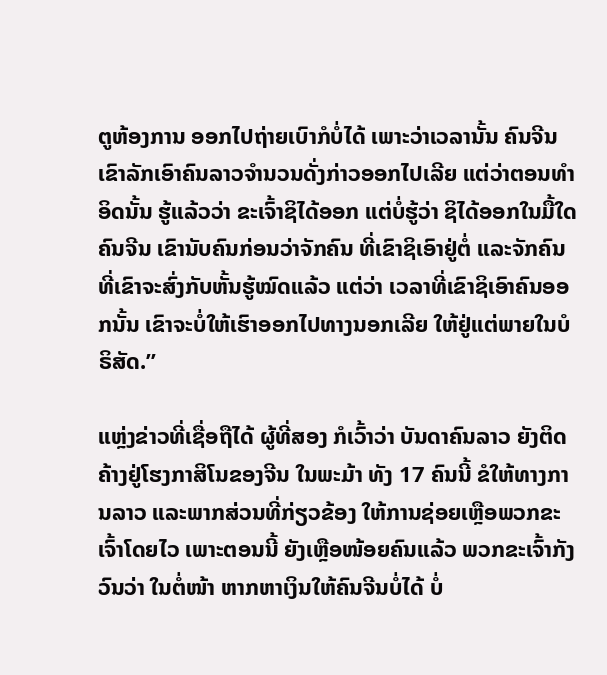ຕູຫ້ອງການ ອອກໄປຖ່າຍເບົາກໍບໍ່ໄດ້ ເພາະວ່າເວລານັ້ນ ຄົນຈີນ ເຂົາລັກເອົາຄົນລາວຈໍານວນດັ່ງກ່າວອອກໄປເລີຍ ແຕ່ວ່າຕອນທໍາອິດນັ້ນ ຮູ້ແລ້ວວ່າ ຂະເຈົ້າຊິໄດ້ອອກ ແຕ່ບໍ່ຮູ້ວ່າ ຊິໄດ້ອອກໃນມື້ໃດ ຄົນຈີນ ເຂົານັບຄົນກ່ອນວ່າຈັກຄົນ ທີ່ເຂົາຊິເອົາຢູ່ຕໍ່ ແລະຈັກຄົນ ທີ່ເຂົາຈະສົ່ງກັບຫັ້ນຮູ້ໝົດແລ້ວ ແຕ່ວ່າ ເວລາທີ່ເຂົາຊິເອົາຄົນອອກນັ້ນ ເຂົາຈະບໍ່ໃຫ້ເຮົາອອກໄປທາງນອກເລີຍ ໃຫ້ຢູ່ແຕ່ພາຍໃນບໍຣິສັດ.”

ແຫຼ່ງຂ່າວທີ່ເຊື່ອຖືໄດ້ ຜູ້ທີ່ສອງ ກໍເວົ້າວ່າ ບັນດາຄົນລາວ ຍັງຕິດຄ້າງຢູ່ໂຮງກາສິໂນຂອງຈີນ ໃນພະມ້າ ທັງ 17 ຄົນນີ້ ຂໍໃຫ້ທາງການລາວ ແລະພາກສ່ວນທີ່ກ່ຽວຂ້ອງ ໃຫ້ການຊ່ອຍເຫຼືອພວກຂະເຈົ້າໂດຍໄວ ເພາະຕອນນີ້ ຍັງເຫຼືອໜ້ອຍຄົນແລ້ວ ພວກຂະເຈົ້າກັງວົນວ່າ ໃນຕໍ່ໜ້າ ຫາກຫາເງິນໃຫ້ຄົນຈີນບໍ່ໄດ້ ບໍ່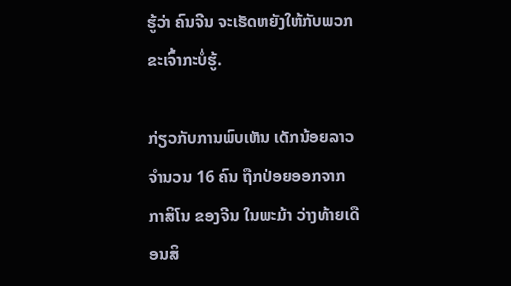ຮູ້ວ່າ ຄົນຈີນ ຈະເຮັດຫຍັງໃຫ້ກັບພວກຂະເຈົ້າກະບໍ່ຮູ້.

ກ່ຽວກັບການພົບເຫັນ ເດັກນ້ອຍລາວ ຈໍານວນ 16 ຄົນ ຖືກປ່ອຍອອກຈາກກາສິໂນ ຂອງຈີນ ໃນພະມ້າ ວ່າງທ້າຍເດືອນສິ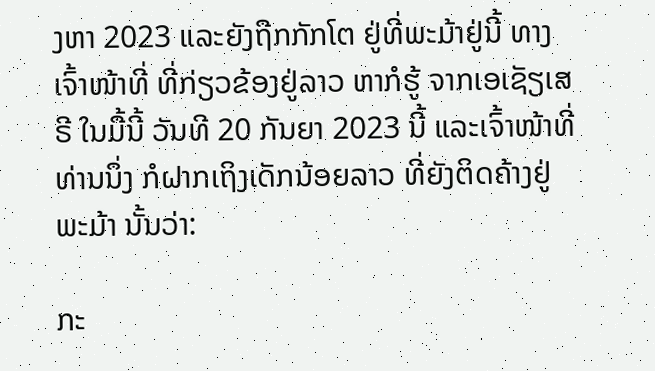ງຫາ 2023 ແລະຍັງຖືກກັກໂຕ ຢູ່ທີ່ພະມ້າຢູ່ນີ້ ທາງເຈົ້າໜ້າທີ່ ທີ່ກ່ຽວຂ້ອງຢູ່ລາວ ຫາກໍຮູ້ ຈາກເອເຊັຽເສຣີ ໃນມື້ນີ້ ວັນທີ 20 ກັນຍາ 2023 ນີ້ ແລະເຈົ້າໜ້າທີ່ທ່ານນຶ່ງ ກໍຝາກເຖິງເດັກນ້ອຍລາວ ທີ່ຍັງຕິດຄ້າງຢູ່ພະມ້າ ນັ້ນວ່າ:

ກະ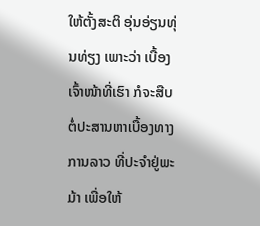ໃຫ້ຕັ້ງສະຕິ ອຸ່ນອ່ຽນທຸ່ນທ່ຽງ ເພາະວ່າ ເບື້ອງເຈົ້າໜ້າທີ່ເຮົາ ກໍຈະສືບຕໍ່ປະສານຫາເບື້ອງທາງການລາວ ທີ່ປະຈໍາຢູ່ພະມ້າ ເພື່ອໃຫ້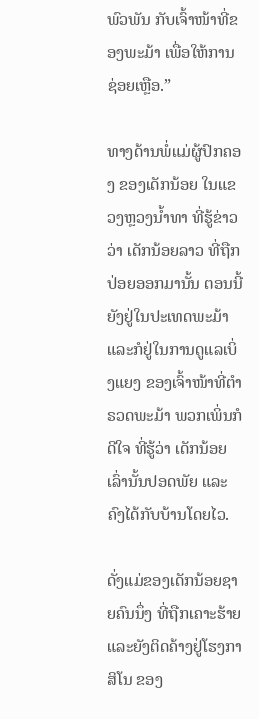ພົວພັນ ກັບເຈົ້າໜ້າທີ່ຂອງພະມ້າ ເພື່ອໃຫ້ການຊ່ອຍເຫຼືອ.”

ທາງດ້ານພໍ່ແມ່ຜູ້ປົກຄອງ ຂອງເດັກນ້ອຍ ໃນແຂວງຫຼວງນໍ້າທາ ທີ່ຮູ້ຂ່າວ ວ່າ ເດັກນ້ອຍລາວ ທີ່ຖືກປ່ອຍອອກມານັ້ນ ຕອນນີ້ ຍັງຢູ່ໃນປະເທດພະມ້າ ແລະກໍຢູ່ໃນການດູແລເບິ່ງແຍງ ຂອງເຈົ້າໜ້າທີ່ຕໍາຣວດພະມ້າ ພວກເພິ່ນກໍດີໃຈ ທີ່ຮູ້ວ່າ ເດັກນ້ອຍເລົ່ານັ້ນປອດພັຍ ແລະຄົງໄດ້ກັບບ້ານໂດຍໄວ.

ດັ່ງແມ່ຂອງເດັກນ້ອຍຊາຍຄົນນຶ່ງ ທີ່ຖືກເຄາະຮ້າຍ ແລະຍັງຕິດຄ້າງຢູ່ໂຮງກາສິໂນ ຂອງ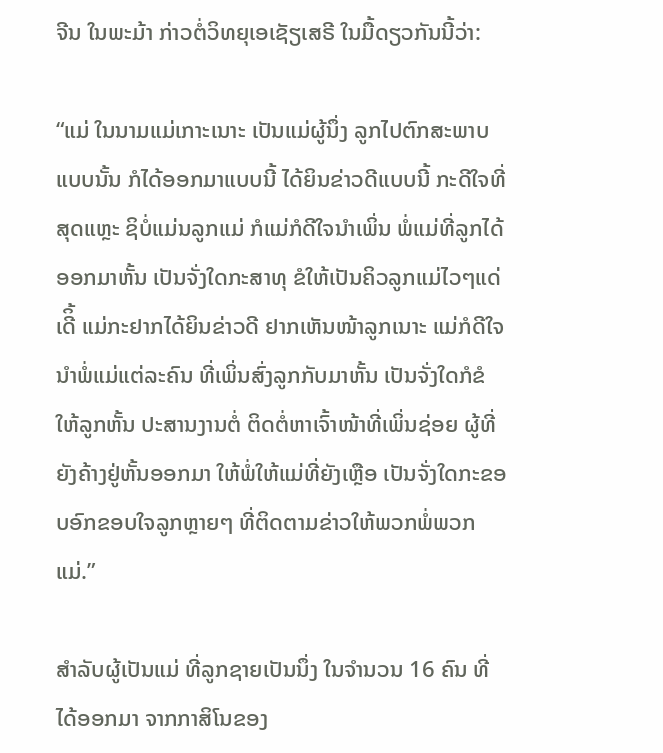ຈີນ ໃນພະມ້າ ກ່າວຕໍ່ວິທຍຸເອເຊັຽເສຣີ ໃນມື້ດຽວກັນນີ້ວ່າ:

“ແມ່ ໃນນາມແມ່ເກາະເນາະ ເປັນແມ່ຜູ້ນຶ່ງ ລູກໄປຕົກສະພາບແບບນັ້ນ ກໍໄດ້ອອກມາແບບນີ້ ໄດ້ຍິນຂ່າວດີແບບນີ້ ກະດີໃຈທີ່ສຸດແຫຼະ ຊິບໍ່ແມ່ນລູກແມ່ ກໍແມ່ກໍດີໃຈນໍາເພິ່ນ ພໍ່ແມ່ທີ່ລູກໄດ້ອອກມາຫັ້ນ ເປັນຈັ່ງໃດກະສາທຸ ຂໍໃຫ້ເປັນຄິວລູກແມ່ໄວໆແດ່ເດີິ້ ແມ່ກະຢາກໄດ້ຍິນຂ່າວດີ ຢາກເຫັນໜ້າລູກເນາະ ແມ່ກໍດີໃຈນໍາພໍ່ແມ່ແຕ່ລະຄົນ ທີ່ເພິ່ນສົ່ງລູກກັບມາຫັ້ນ ເປັນຈັ່ງໃດກໍຂໍໃຫ້ລູກຫັ້ນ ປະສານງານຕໍ່ ຕິດຕໍ່ຫາເຈົ້າໜ້າທີ່ເພິ່ນຊ່ອຍ ຜູ້ທີ່ຍັງຄ້າງຢູ່ຫັ້ນອອກມາ ໃຫ້ພໍ່ໃຫ້ແມ່ທີ່ຍັງເຫຼືອ ເປັນຈັ່ງໃດກະຂອບອົກຂອບໃຈລູກຫຼາຍໆ ທີ່ຕິດຕາມຂ່າວໃຫ້ພວກພໍ່ພວກແມ່.”

ສໍາລັບຜູ້ເປັນແມ່ ທີ່ລູກຊາຍເປັນນຶ່ງ ໃນຈໍານວນ 16 ຄົນ ທີ່ໄດ້ອອກມາ ຈາກກາສິໂນຂອງ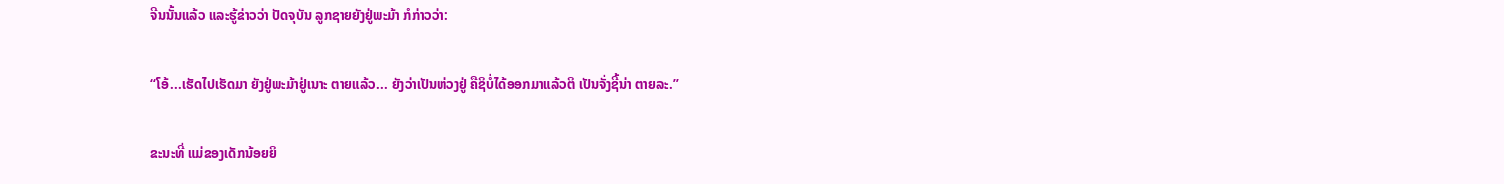ຈີນນັ້ນແລ້ວ ແລະຮູ້ຂ່າວວ່າ ປັດຈຸບັນ ລູກຊາຍຍັງຢູ່ພະມ້າ ກໍກ່າວວ່າ:

“ໂອ້...ເຮັດໄປເຮັດມາ ຍັງຢູ່ພະມ້າຢູ່ເນາະ ຕາຍແລ້ວ... ຍັງວ່າເປັນຫ່ວງຢູ່ ຄືຊິບໍ່ໄດ້ອອກມາແລ້ວຕິ ເປັນຈັ່ງຊີ້ນ່າ ຕາຍລະ.”

ຂະນະທີ່ ແມ່ຂອງເດັກນ້ອຍຍິ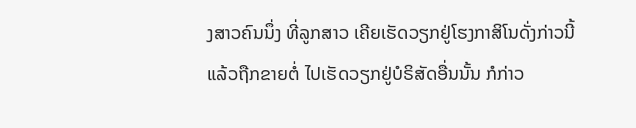ງສາວຄົນນຶ່ງ ທີ່ລູກສາວ ເຄີຍເຮັດວຽກຢູ່ໂຮງກາສິໂນດັ່ງກ່າວນີ້ ແລ້ວຖືກຂາຍຕໍ່ ໄປເຮັດວຽກຢູ່ບໍຣິສັດອື່ນນັ້ນ ກໍກ່າວ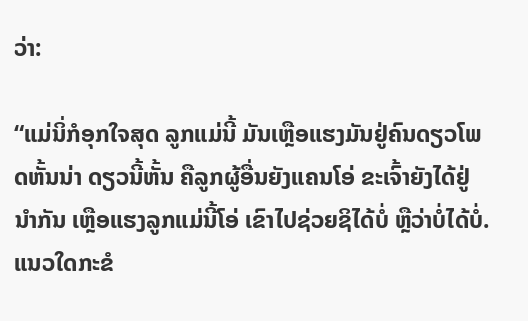ວ່າ:

“ແມ່ນິ່ກໍອຸກໃຈສຸດ ລູກແມ່ນີ້ ມັນເຫຼືອແຮງມັນຢູ່ຄົນດຽວໂພດຫັ້ນນ່າ ດຽວນີ້ຫັ້ນ ຄືລູກຜູ້ອື່ນຍັງແຄນໂອ່ ຂະເຈົ້າຍັງໄດ້ຢູ່ນໍາກັນ ເຫຼືອແຮງລູກແມ່ນີ້ໂອ່ ເຂົາໄປຊ່ວຍຊິໄດ້ບໍ່ ຫຼືວ່າບໍ່ໄດ້ບໍ່. ແນວໃດກະຂໍ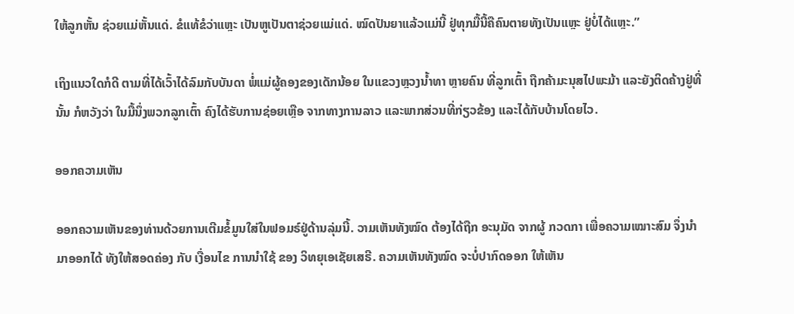ໃຫ້ລູກຫັ້ນ ຊ່ວຍແມ່ຫັ້ນແດ່. ຂໍແທ້ຂໍວ່າແຫຼະ ເປັນຫູເປັນຕາຊ່ວຍແມ່ແດ່. ໝົດປັນຍາແລ້ວແມ່ນີ້ ຢູ່ທຸກມື້ນີ້ຄືຄົນຕາຍທັງເປັນແຫຼະ ຢູ່ບໍ່ໄດ້ແຫຼະ.”

ເຖິງແນວໃດກໍດີ ຕາມທີ່ໄດ້ເວົ້າໄດ້ລົມກັບບັນດາ ພໍ່ແມ່ຜູ້ຄອງຂອງເດັກນ້ອຍ ໃນແຂວງຫຼວງນໍ້າທາ ຫຼາຍຄົນ ທີ່ລູກເຕົ້າ ຖືກຄ້າມະນຸສໄປພະມ້າ ແລະຍັງຕິດຄ້າງຢູ່ທີ່ນັ້ນ ກໍຫວັງວ່າ ໃນມື້ນຶ່ງພວກລູກເຕົ້າ ຄົງໄດ້ຮັບການຊ່ອຍເຫຼືອ ຈາກທາງການລາວ ແລະພາກສ່ວນທີ່ກ່ຽວຂ້ອງ ແລະໄດ້ກັບບ້ານໂດຍໄວ.

ອອກຄວາມເຫັນ

ອອກຄວາມເຫັນຂອງທ່ານດ້ວຍການເຕີມຂໍ້ມູນໃສ່ໃນຟອມຣ໌ຢູ່ດ້ານລຸ່ມນີ້. ວາມເຫັນທັງໝົດ ຕ້ອງໄດ້ຖືກ ອະນຸມັດ ຈາກຜູ້ ກວດກາ ເພື່ອຄວາມເໝາະສົມ ຈຶ່ງນໍາມາອອກໄດ້ ທັງໃຫ້ສອດຄ່ອງ ກັບ ເງື່ອນໄຂ ການນຳໃຊ້ ຂອງ ວິທຍຸເອເຊັຍເສຣີ. ຄວາມເຫັນທັງໝົດ ຈະບໍ່ປາກົດອອກ ໃຫ້ເຫັນ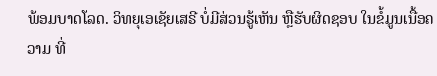ພ້ອມບາດໂລດ. ວິທຍຸເອເຊັຍເສຣີ ບໍ່ມີສ່ວນຮູ້ເຫັນ ຫຼືຮັບຜິດຊອບ ໃນຂໍ້ມູນເນື້ອຄວາມ ທີ່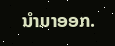ນໍາມາອອກ.